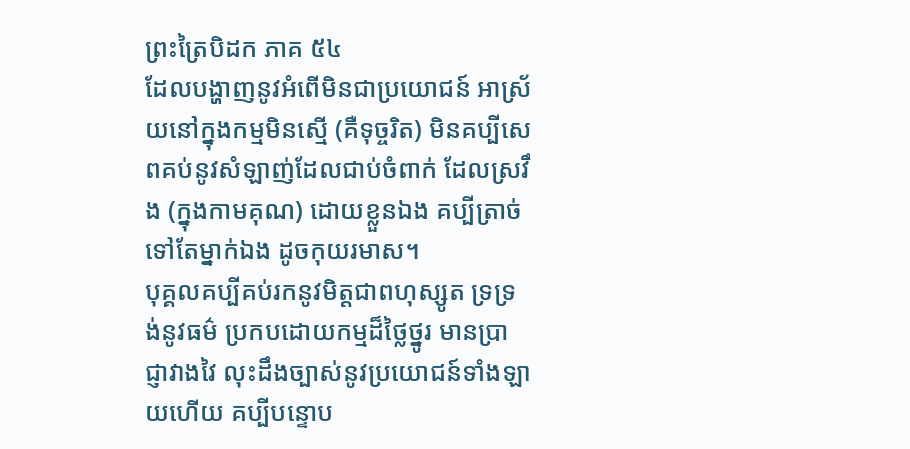ព្រះត្រៃបិដក ភាគ ៥៤
ដែលបង្ហាញនូវអំពើមិនជាប្រយោជន៍ អាស្រ័យនៅក្នុងកម្មមិនស្មើ (គឺទុច្ចរិត) មិនគប្បីសេពគប់នូវសំឡាញ់ដែលជាប់ចំពាក់ ដែលស្រវឹង (ក្នុងកាមគុណ) ដោយខ្លួនឯង គប្បីត្រាច់ទៅតែម្នាក់ឯង ដូចកុយរមាស។
បុគ្គលគប្បីគប់រកនូវមិត្តជាពហុស្សូត ទ្រទ្រង់នូវធម៌ ប្រកបដោយកម្មដ៏ថ្លៃថ្នូរ មានប្រាជ្ញាវាងវៃ លុះដឹងច្បាស់នូវប្រយោជន៍ទាំងឡាយហើយ គប្បីបន្ទោប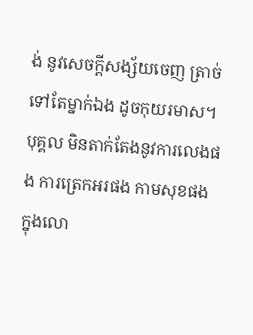ង់ នូវសេចក្តីសង្ស័យចេញ ត្រាច់ទៅតែម្នាក់ឯង ដូចកុយរមាស។
បុគ្គល មិនតាក់តែងនូវការលេងផង ការត្រេកអរផង កាមសុខផង ក្នុងលោ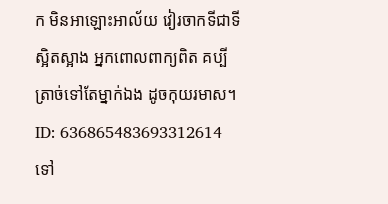ក មិនអាឡោះអាល័យ វៀរចាកទីជាទីស្អិតស្អាង អ្នកពោលពាក្យពិត គប្បីត្រាច់ទៅតែម្នាក់ឯង ដូចកុយរមាស។
ID: 636865483693312614
ទៅ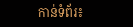កាន់ទំព័រ៖